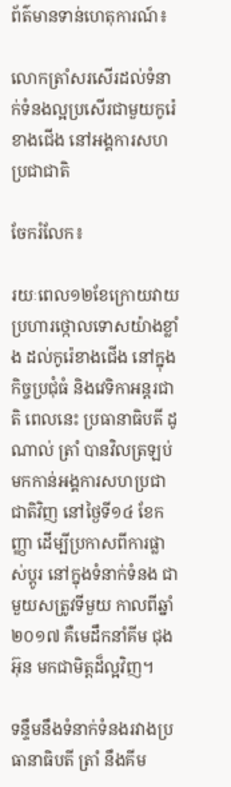ព័ត៌មានទាន់ហេតុការណ៍៖

លោកត្រាំសរសើរដល់ទំនាក់ទំនងល្អប្រសើរជាមួយកូរ៉េខាងជើង នៅអង្គការសហប្រជាជាតិ

ចែករំលែក៖

រយៈពេល១២ខែក្រោយវាយប្រហារថ្កោលទោសយ៉ាងខ្លាំង ដល់កូរ៉េខាងជើង នៅក្នុងកិច្ចប្រជុំធំ និងវេទិកាអន្តរជាតិ ពេលនេះ ប្រធានាធិបតី ដូណាល់ ត្រាំ បានវិលត្រឡប់មកកាន់អង្គការសហប្រជាជាតិវិញ នៅថ្ងៃទី១៤ ខែកញ្ញា ដើម្បីប្រកាសពីការផ្លាស់ប្តូរ នៅក្នុងទំនាក់ទំនង ជាមួយសត្រូវទីមួយ កាលពីឆ្នាំ ២០១៧ គឺមេដឹកនាំគីម ជុងអ៊ុន មកជាមិត្តដ៏ល្អវិញ។

ទន្ទឹមនឹងទំនាក់ទំនងរវាងប្រធានាធិបតី ត្រាំ នឹងគីម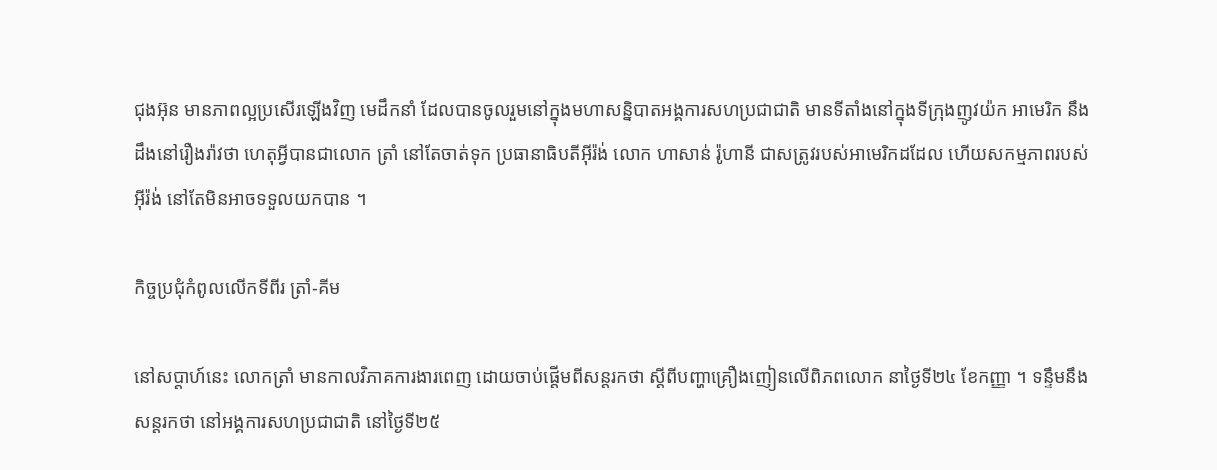ជុងអ៊ុន មានភាពល្អប្រសើរឡើងវិញ មេដឹកនាំ ដែលបានចូលរួមនៅក្នុងមហាសន្និបាតអង្គការសហប្រជាជាតិ មានទីតាំងនៅក្នុងទីក្រុងញូវយ៉ក អាមេរិក នឹងដឹងនៅរឿងរ៉ាវថា ហេតុអ្វីបានជាលោក ត្រាំ នៅតែចាត់ទុក ប្រធានាធិបតីអ៊ីរ៉ង់ លោក ហាសាន់ រ៉ូហានី ជាសត្រូវរបស់អាមេរិកដដែល ហើយសកម្មភាពរបស់អ៊ីរ៉ង់ នៅតែមិនអាចទទួលយកបាន ។

កិច្ចប្រជុំកំពូលលើកទីពីរ ត្រាំ-គីម

នៅសប្តាហ៍នេះ លោកត្រាំ មានកាលវិភាគការងារពេញ ដោយចាប់ផ្តើមពីសន្តរកថា ស្តីពីបញ្ហាគ្រឿងញៀនលើពិភពលោក នាថ្ងៃទី២៤ ខែកញ្ញា ។ ទន្ទឹមនឹងសន្តរកថា នៅអង្គការសហប្រជាជាតិ នៅថ្ងៃទី២៥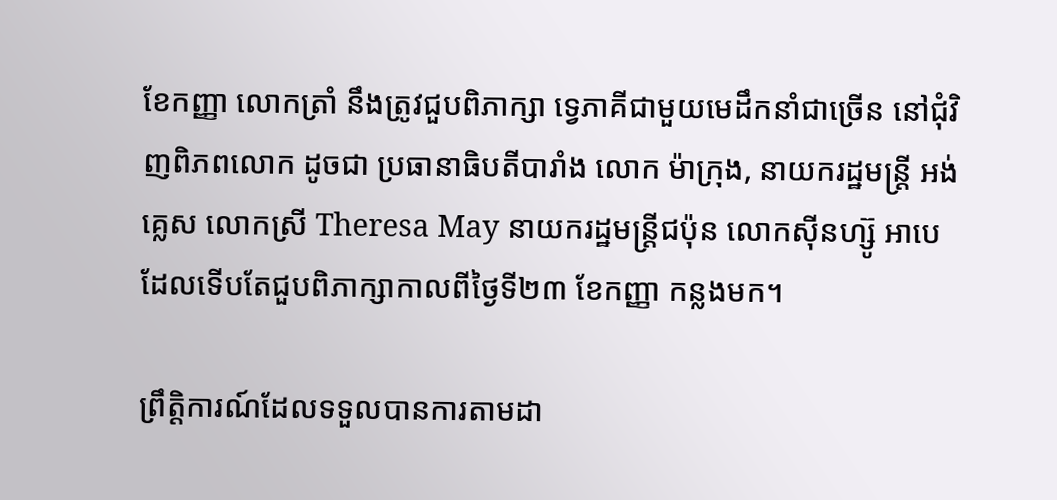ខែកញ្ញា លោកត្រាំ នឹងត្រូវជួបពិភាក្សា ទ្វេភាគីជាមួយមេដឹកនាំជាច្រើន នៅជុំវិញពិភពលោក ដូចជា ប្រធានាធិបតីបារាំង លោក ម៉ាក្រុង, នាយករដ្ឋមន្ត្រី អង់គ្លេស លោកស្រី Theresa May នាយករដ្ឋមន្ត្រីជប៉ុន លោកស៊ីនហ្ស៊ូ អាបេ ដែលទើបតែជួបពិភាក្សាកាលពីថ្ងៃទី២៣ ខែកញ្ញា កន្លងមក។

ព្រឹត្តិការណ៍ដែលទទួលបានការតាមដា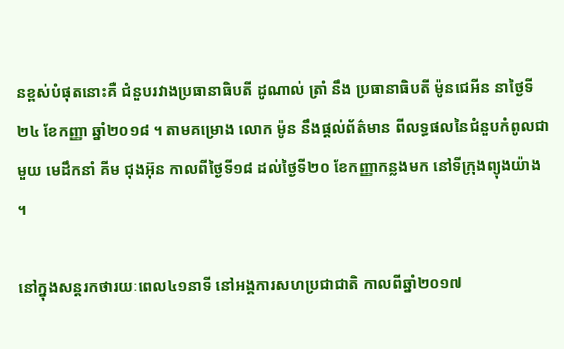នខ្ពស់បំផុតនោះគឺ ជំនួបរវាងប្រធានាធិបតី ដូណាល់ ត្រាំ នឹង ប្រធានាធិបតី ម៉ូនជេអីន នាថ្ងៃទី២៤ ខែកញ្ញា ឆ្នាំ២០១៨ ។ តាមគម្រោង លោក ម៉ូន នឹងផ្តល់ព័ត៌មាន ពីលទ្ធផលនៃជំនួបកំពូលជាមួយ មេដឹកនាំ គីម ជុងអ៊ុន កាលពីថ្ងៃទី១៨ ដល់ថ្ងៃទី២០ ខែកញ្ញាកន្លងមក នៅទីក្រុងព្យុងយ៉ាង ។

នៅក្នុងសន្តរកថារយៈពេល៤១នាទី នៅអង្គការសហប្រជាជាតិ កាលពីឆ្នាំ២០១៧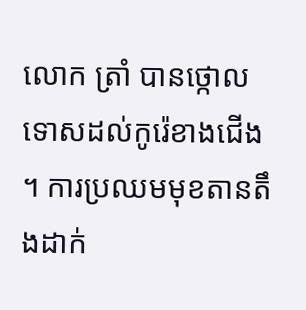លោក ត្រាំ បានថ្កោលទោសដល់កូរ៉េខាងជើង ។ ការប្រឈមមុខតានតឹងដាក់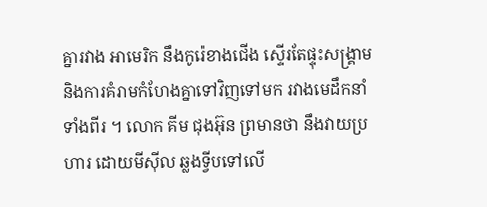គ្នារវាង អាមេរិក នឹងកូរ៉េខាងជើង ស្ទើរតែផ្ទុះសង្គ្រាម និងការគំរាមកំហែងគ្នាទៅវិញទៅមក រវាងមេដឹកនាំទាំងពីរ ។ លោក គីម ជុងអ៊ុន ព្រមានថា នឹងវាយប្រហារ ដោយមីស៊ីល ឆ្លងទ្វីបទៅលើ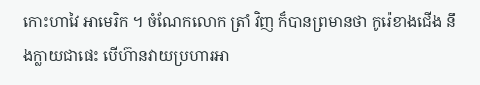កោះហាវៃ អាមេរិក ។ ចំណែកលោក ត្រាំ វិញ ក៏បានព្រមានថា កូរ៉េខាងជើង នឹងក្លាយជាផេះ បើហ៊ានវាយប្រហារអា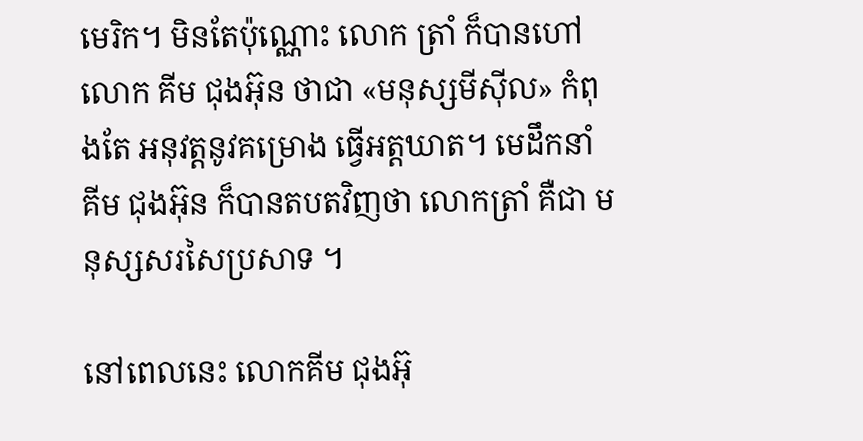មេរិក។ មិនតែប៉ុណ្ណោះ លោក ត្រាំ ក៏បានហៅលោក គីម ជុងអ៊ុន ថាជា «មនុស្សមីស៊ីល» កំពុងតែ អនុវត្តនូវគម្រោង ធ្វើអត្តឃាត។ មេដឹកនាំ គីម ជុងអ៊ុន ក៏បានតបតវិញថា លោកត្រាំ គឺជា មនុស្សសរសៃប្រសាទ ។

នៅពេលនេះ លោកគីម ជុងអ៊ុ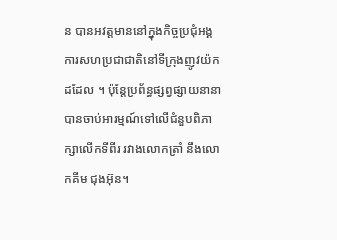ន បានអវត្តមាននៅក្នុងកិច្ចប្រជុំអង្គការសហប្រជាជាតិនៅទីក្រុងញូវយ៉ក ដដែល ។ ប៉ុន្តែប្រព័ន្ធផ្សព្វផ្សាយនានា បានចាប់អារម្មណ៍ទៅលើជំនួបពិភាក្សាលើកទីពីរ រវាងលោកត្រាំ នឹងលោកគីម ជុងអ៊ុន។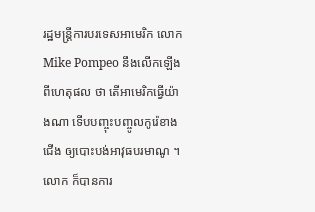រដ្ឋមន្ត្រីការបរទេសអាមេរិក លោក Mike Pompeo នឹងលើកឡើងពីហេតុផល ថា តើអាមេរិកធ្វើយ៉ាងណា ទើបបញ្ចុះបញ្ចូលកូរ៉េខាងជើង ឲ្យបោះបង់អាវុធបរមាណូ ។ លោក ក៏បានការ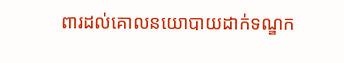ពារដល់គោលនយោបាយដាក់ទណ្ឌក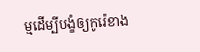ម្មដើម្បីបង្ខំឲ្យកូរ៉េខាង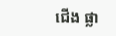ជើង ផ្លា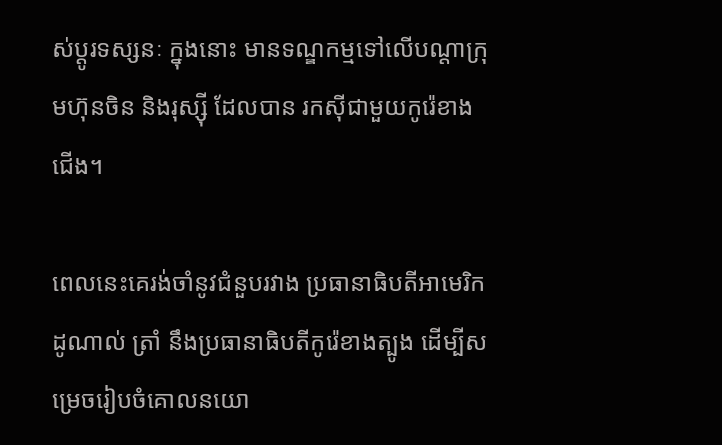ស់ប្តូរទស្សនៈ ក្នុងនោះ មានទណ្ឌកម្មទៅលើបណ្តាក្រុមហ៊ុនចិន និងរុស្ស៊ី ដែលបាន រកស៊ីជាមួយកូរ៉េខាងជើង។

ពេលនេះគេរង់ចាំនូវជំនួបរវាង ប្រធានាធិបតីអាមេរិក ដូណាល់ ត្រាំ នឹងប្រធានាធិបតីកូរ៉េខាងត្បូង ដើម្បីសម្រេចរៀបចំគោលនយោ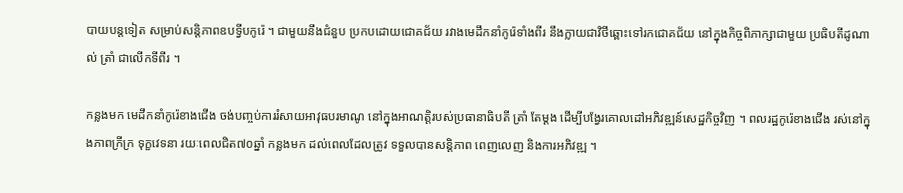បាយបន្តទៀត សម្រាប់សន្តិភាពឧបទ្វីបកូរ៉េ ។ ជាមួយនឹងជំនួប ប្រកបដោយជោគជ័យ រវាងមេដឹកនាំកូរ៉េទាំងពីរ នឹងក្លាយជាវិថីឆ្ពោះទៅរកជោគជ័យ នៅក្នុងកិច្ចពិភាក្សាជាមួយ ប្រធិបតីដូណាល់ ត្រាំ ជាលើកទីពីរ ។

កន្លងមក មេដឹកនាំកូរ៉េខាងជើង ចង់បញ្ចប់ការរំសាយអាវុធបរមាណូ នៅក្នុងអាណត្តិរបស់ប្រធានាធិបតី ត្រាំ តែម្តង ដើម្បីបង្វែរគោលដៅអភិវឌ្ឍន៍សេដ្ឋកិច្ចវិញ ។ ពលរដ្ឋកូរ៉េខាងជើង រស់នៅក្នុងភាពក្រីក្រ ទុក្ខវេទនា រយៈពេលជិត៧០ឆ្នាំ កន្លងមក ដល់ពេលដែលត្រូវ ទទួលបានសន្តិភាព ពេញលេញ និងការអភិវឌ្ឍ ។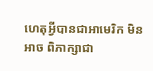ហេតុអ្វីបានជាអាមេរិក មិនអាច ពិភាក្សាជា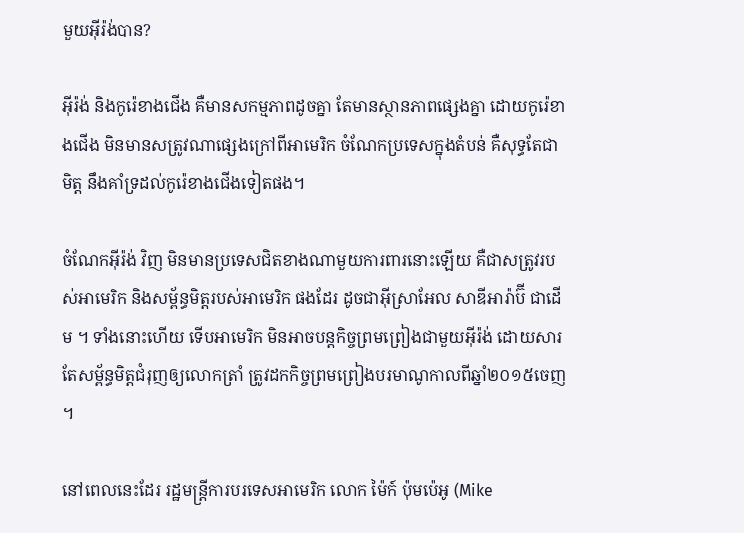មួយអ៊ីរ៉ង់បាន?

អ៊ីរ៉ង់ និងកូរ៉េខាងជើង គឺមានសកម្មភាពដូចគ្នា តែមានស្ថានភាពផ្សេងគ្នា ដោយកូរ៉េខាងជើង មិនមានសត្រូវណាផ្សេងក្រៅពីអាមេរិក ចំណែកប្រទេសក្នុងតំបន់ គឺសុទ្ធតែជាមិត្ត នឹងគាំទ្រដល់កូរ៉េខាងជើងទៀតផង។

ចំណែកអ៊ីរ៉ង់ វិញ មិនមានប្រទេសជិតខាងណាមួយការពារនោះឡើយ គឺជាសត្រូវរបស់អាមេរិក និងសម្ព័ន្ធមិត្តរបស់អាមេរិក ផងដែរ ដូចជាអ៊ីស្រាអែល សាឌីអារ៉ាប៊ី ជាដើម ។ ទាំងនោះហើយ ទើបអាមេរិក មិនអាចបន្តកិច្ចព្រមព្រៀងជាមួយអ៊ីរ៉ង់ ដោយសារតែសម្ព័ន្ធមិត្តជំរុញឲ្យលោកត្រាំ ត្រូវដកកិច្ចព្រមព្រៀងបរមាណូកាលពីឆ្នាំ២០១៥ចេញ ។

នៅពេលនេះដែរ រដ្ឋមន្រ្តីការបរទេសអាមេរិក លោក ម៉ៃក៍ ប៉ុមប៉េអូ (Mike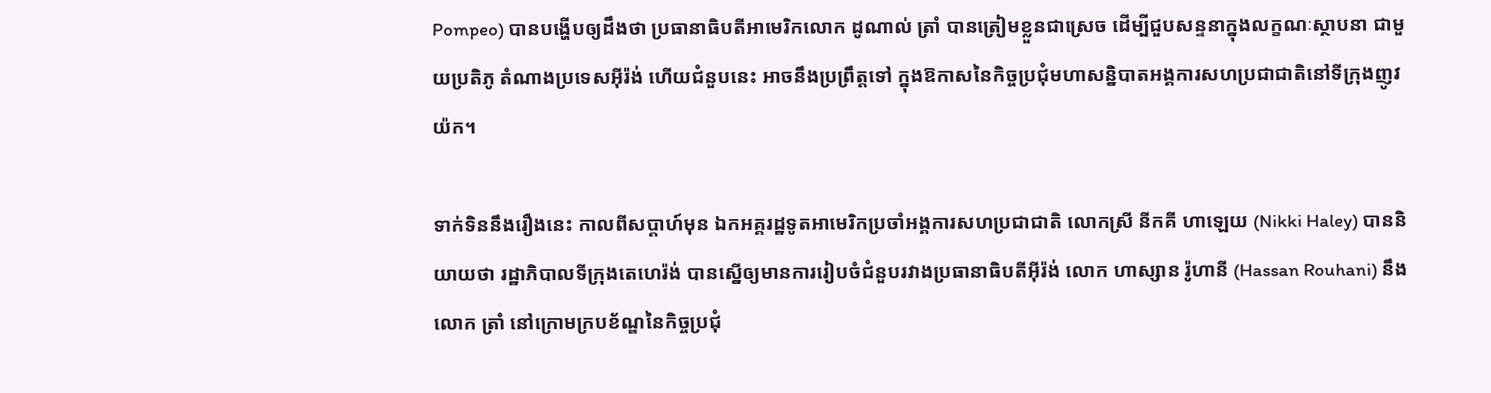Pompeo) បានបង្ហើបឲ្យដឹងថា ប្រធានាធិបតីអាមេរិកលោក ដូណាល់ ត្រាំ បានត្រៀមខ្លួនជាស្រេច ដើម្បីជួបសន្ទនាក្នុងលក្ខណៈស្ថាបនា ជាមួយប្រតិភូ តំណាងប្រទេសអ៊ីរ៉ង់ ហើយជំនួបនេះ អាចនឹងប្រព្រឹត្តទៅ ក្នុងឱកាសនៃកិច្ចប្រជុំមហាសន្និបាតអង្គការសហប្រជាជាតិនៅទីក្រុងញូវយ៉ក។

ទាក់ទិននឹងរឿងនេះ កាលពីសប្តាហ៍មុន ឯកអគ្គរដ្ឋទូតអាមេរិកប្រចាំអង្គការសហប្រជាជាតិ លោកស្រី នីកគី ហាឡេយ (Nikki Haley) បាននិយាយថា រដ្ឋាភិបាលទីក្រុងតេហេរ៉ង់ បានស្នើឲ្យមានការរៀបចំជំនួបរវាងប្រធានាធិបតីអ៊ីរ៉ង់ លោក ហាស្សាន រ៉ូហានី (Hassan Rouhani) នឹងលោក ត្រាំ នៅក្រោមក្របខ័ណ្ឌនៃកិច្ចប្រជុំ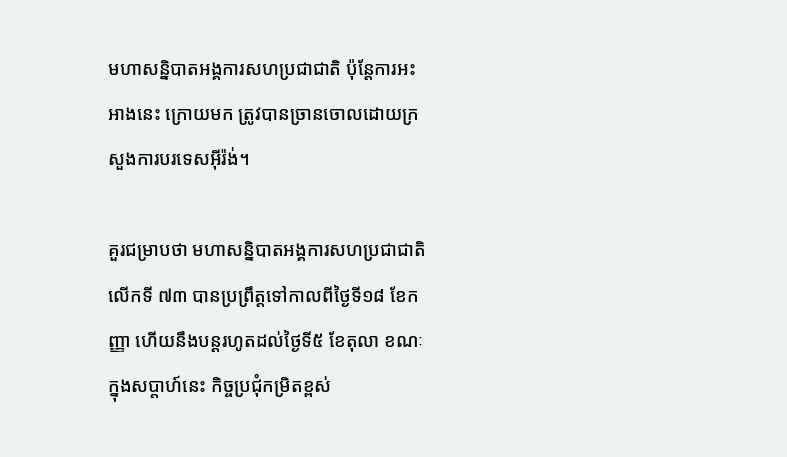មហាសន្និបាតអង្គការសហប្រជាជាតិ ប៉ុន្តែការអះអាងនេះ ក្រោយមក ត្រូវបានច្រានចោលដោយក្រសួងការបរទេសអ៊ីរ៉ង់។

គួរជម្រាបថា មហាសន្និបាតអង្គការសហប្រជាជាតិលើកទី ៧៣ បានប្រព្រឹត្តទៅកាលពីថ្ងៃទី១៨ ខែកញ្ញា ហើយនឹងបន្តរហូតដល់ថ្ងៃទី៥ ខែតុលា ខណៈក្នុងសប្តាហ៍នេះ កិច្ចប្រជុំកម្រិតខ្ពស់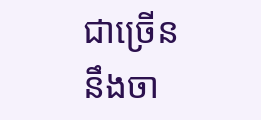ជាច្រើន នឹងចា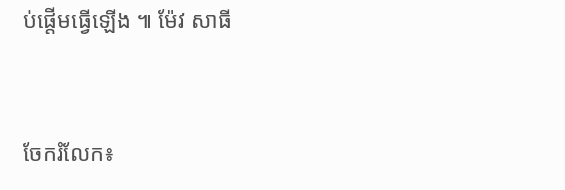ប់ផ្តើមធ្វើឡើង ៕ ម៉ែវ សាធី


ចែករំលែក៖